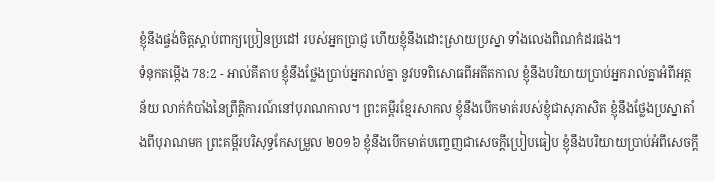ខ្ញុំនឹងផ្ចង់ចិត្តស្ដាប់ពាក្យប្រៀនប្រដៅ របស់អ្នកប្រាជ្ញ ហើយខ្ញុំនឹងដោះស្រាយប្រស្នា ទាំងលេងពិណកំដរផង។
ទំនុកតម្កើង 78:2 - អាល់គីតាប ខ្ញុំនឹងថ្លែងប្រាប់អ្នករាល់គ្នា នូវបទពិសោធពីអតីតកាល ខ្ញុំនឹងបរិយាយប្រាប់អ្នករាល់គ្នាអំពីអត្ថន័យ លាក់កំបាំងនៃព្រឹត្តិការណ៍នៅបុរាណកាល។ ព្រះគម្ពីរខ្មែរសាកល ខ្ញុំនឹងបើកមាត់របស់ខ្ញុំជាសុភាសិត ខ្ញុំនឹងថ្លែងប្រស្នាតាំងពីបុរាណមក ព្រះគម្ពីរបរិសុទ្ធកែសម្រួល ២០១៦ ខ្ញុំនឹងបើកមាត់បញ្ចេញជាសេចក្ដីប្រៀបធៀប ខ្ញុំនឹងបរិយាយប្រាប់អំពីសេចក្ដី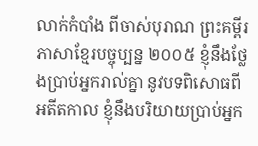លាក់កំបាំង ពីចាស់បុរាណ ព្រះគម្ពីរភាសាខ្មែរបច្ចុប្បន្ន ២០០៥ ខ្ញុំនឹងថ្លែងប្រាប់អ្នករាល់គ្នា នូវបទពិសោធពីអតីតកាល ខ្ញុំនឹងបរិយាយប្រាប់អ្នក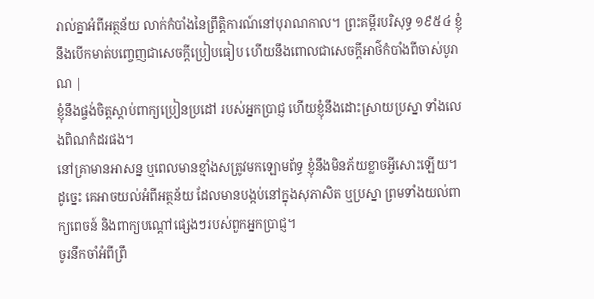រាល់គ្នាអំពីអត្ថន័យ លាក់កំបាំងនៃព្រឹត្តិការណ៍នៅបុរាណកាល។ ព្រះគម្ពីរបរិសុទ្ធ ១៩៥៤ ខ្ញុំនឹងបើកមាត់បញ្ចេញជាសេចក្ដីប្រៀបធៀប ហើយនឹងពោលជាសេចក្ដីអាថ៌កំបាំងពីចាស់បូរាណ |
ខ្ញុំនឹងផ្ចង់ចិត្តស្ដាប់ពាក្យប្រៀនប្រដៅ របស់អ្នកប្រាជ្ញ ហើយខ្ញុំនឹងដោះស្រាយប្រស្នា ទាំងលេងពិណកំដរផង។
នៅគ្រាមានអាសន្ន ឬពេលមានខ្មាំងសត្រូវមកឡោមព័ទ្ធ ខ្ញុំនឹងមិនភ័យខ្លាចអ្វីសោះឡើយ។
ដូច្នេះ គេអាចយល់អំពីអត្ថន័យ ដែលមានបង្កប់នៅក្នុងសុភាសិត ឬប្រស្នា ព្រមទាំងយល់ពាក្យពេចន៍ និងពាក្យបណ្ដៅផ្សេងៗរបស់ពួកអ្នកប្រាជ្ញ។
ចូរនឹកចាំអំពីព្រឹ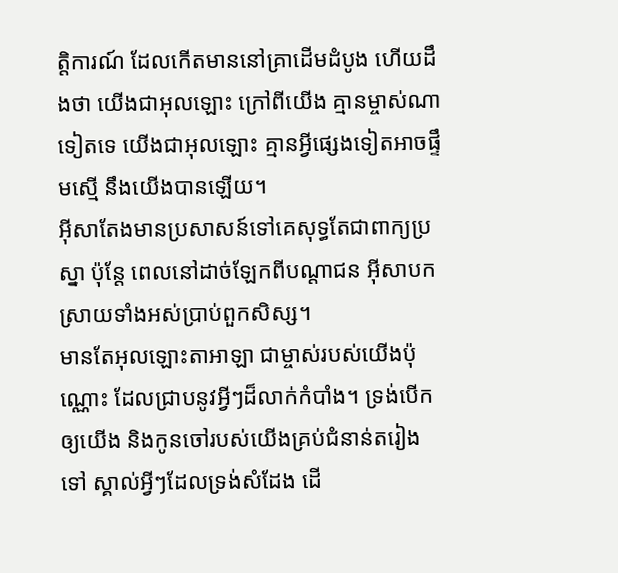ត្តិការណ៍ ដែលកើតមាននៅគ្រាដើមដំបូង ហើយដឹងថា យើងជាអុលឡោះ ក្រៅពីយើង គ្មានម្ចាស់ណាទៀតទេ យើងជាអុលឡោះ គ្មានអ្វីផ្សេងទៀតអាចផ្ទឹមស្មើ នឹងយើងបានឡើយ។
អ៊ីសាតែងមានប្រសាសន៍ទៅគេសុទ្ធតែជាពាក្យប្រស្នា ប៉ុន្ដែ ពេលនៅដាច់ឡែកពីបណ្ដាជន អ៊ីសាបកស្រាយទាំងអស់ប្រាប់ពួកសិស្ស។
មានតែអុលឡោះតាអាឡា ជាម្ចាស់របស់យើងប៉ុណ្ណោះ ដែលជ្រាបនូវអ្វីៗដ៏លាក់កំបាំង។ ទ្រង់បើកឲ្យយើង និងកូនចៅរបស់យើងគ្រប់ជំនាន់តរៀងទៅ ស្គាល់អ្វីៗដែលទ្រង់សំដែង ដើ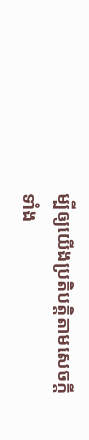ម្បីឲ្យយើងប្រតិបត្តិតាមសេចក្តីទាំង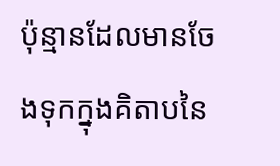ប៉ុន្មានដែលមានចែងទុកក្នុងគិតាបនៃ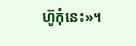ហ៊ូកុំនេះ»។